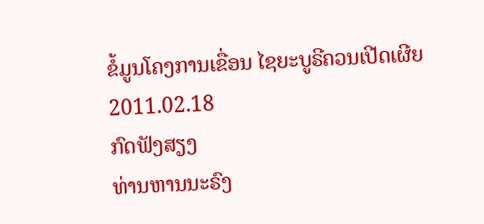ຂໍ້ມູນໂຄງການເຂື່ອນ ໄຊຍະບູຣີຄວນເປີດເຜີຍ
2011.02.18
ກົດຟັງສຽງ
ທ່ານຫານນະຣົງ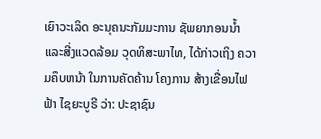ເຍົາວະເລິດ ອະນຸຄນະກັມມະການ ຊັພຍາກອນນໍ້າ ແລະສີ່ງແວດລ້ອມ ວຸດທິສະພາໄທ, ໄດ້ກ່າວເຖິງ ຄວາມຄຶບຫນ້າ ໃນການຄັດຄ້ານ ໂຄງການ ສ້າງເຂື່ອນໄຟຟ້າ ໄຊຍະບູຣີ ວ່າ: ປະຊາຊົນ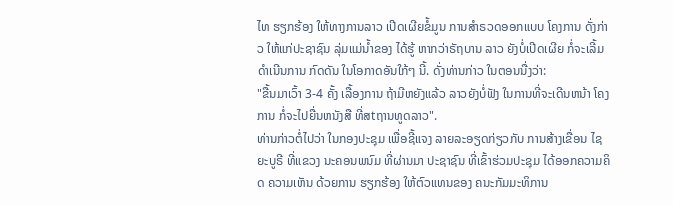ໄທ ຮຽກຮ້ອງ ໃຫ້ທາງການລາວ ເປີດເຜີຍຂໍ້ມູນ ການສຳຣວດອອກແບບ ໂຄງການ ດັ່ງກ່າວ ໃຫ້ແກ່ປະຊາຊົນ ລຸ່ມແມ່ນໍ້າຂອງ ໄດ້ຮູ້ ຫາກວ່າຣັຖບານ ລາວ ຍັງບໍ່ເປີດເຜີຍ ກໍ່ຈະເລີ້ມ ດໍາເນີນການ ກົດດັນ ໃນໂອກາດອັນໃກ້ໆ ນີ້. ດັ່ງທ່ານກ່າວ ໃນຕອນນື່ງວ່າ:
"ຂື້ນມາເວົ້າ 3-4 ຄັ້ງ ເລື້ອງການ ຖ້າມີຫຍັງແລ້ວ ລາວຍັງບໍ່ຟັງ ໃນການທີ່ຈະເດີນຫນ້າ ໂຄງການ ກໍ່ຈະໄປຍື່ນຫນັງສື ທີ່ສtຖານທູດລາວ".
ທ່ານກ່າວຕໍ່ໄປວ່າ ໃນກອງປະຊຸມ ເພື່ອຊີ້ແຈງ ລາຍລະອຽດກ່ຽວກັບ ການສ້າງເຂື່ອນ ໄຊຍະບູຣີ ທີ່ແຂວງ ນະຄອນພນົມ ທີ່ຜ່ານມາ ປະຊາຊົນ ທີ່ເຂົ້າຮ່ວມປະຊຸມ ໄດ້ອອກຄວາມຄິດ ຄວາມເຫັນ ດ້ວຍການ ຮຽກຮ້ອງ ໃຫ້ຕົວແທນຂອງ ຄນະກັມມະທິການ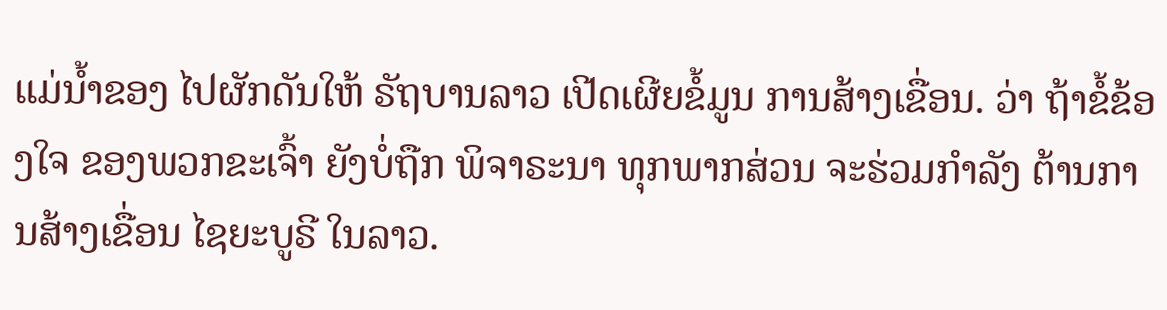ແມ່ນໍ້າຂອງ ໄປຜັກດັນໃຫ້ ຣັຖບານລາວ ເປີດເຜີຍຂໍ້ມູນ ການສ້າງເຂື່ອນ. ວ່າ ຖ້າຂໍ້ຂ້ອງໃຈ ຂອງພວກຂະເຈົ້າ ຍັງບໍ່ຖືກ ພິຈາຣະນາ ທຸກພາກສ່ວນ ຈະຮ່ວມກໍາລັງ ຕ້ານການສ້າງເຂື່ອນ ໄຊຍະບູຣີ ໃນລາວ.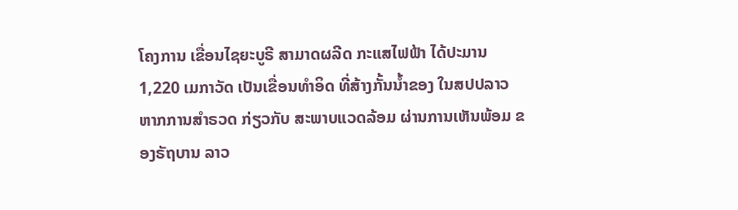ໂຄງການ ເຂື່ອນໄຊຍະບູຣີ ສາມາດຜລີດ ກະແສໄຟຟ້າ ໄດ້ປະມານ 1,220 ເມກາວັດ ເປັນເຂື່ອນທຳອິດ ທີ່ສ້າງກັ້ນນ້ຳຂອງ ໃນສປປລາວ ຫາກການສຳຣວດ ກ່ຽວກັບ ສະພາບແວດລ້ອມ ຜ່ານການເຫັນພ້ອມ ຂອງຣັຖບານ ລາວ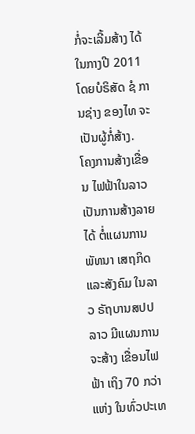ກໍ່ຈະເລີ້ມສ້າງ ໄດ້ໃນກາງປີ 2011 ໂດຍບໍຣິສັດ ຊໍ ການຊ່າງ ຂອງໄທ ຈະເປັນຜູ້ກໍ່ສ້າງ.
ໂຄງການສ້າງເຂື່ອນ ໄຟຟ້າໃນລາວ ເປັນການສ້າງລາຍໄດ້ ຕໍ່ແຜນການພັທນາ ເສຖກິດແລະສັງຄົມ ໃນລາວ ຣັຖບານສປປລາວ ມີແຜນການຈະສ້າງ ເຂື່ອນໄຟຟ້າ ເຖິງ 70 ກວ່າແຫ່ງ ໃນທົ່ວປະເທ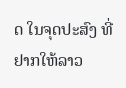ດ ໃນຈຸດປະສົງ ທີ່ຢາກໃຫ້ລາວ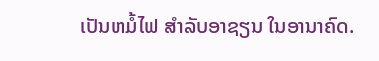ເປັນຫມໍ້ໄຟ ສຳລັບອາຊຽນ ໃນອານາຄົດ.